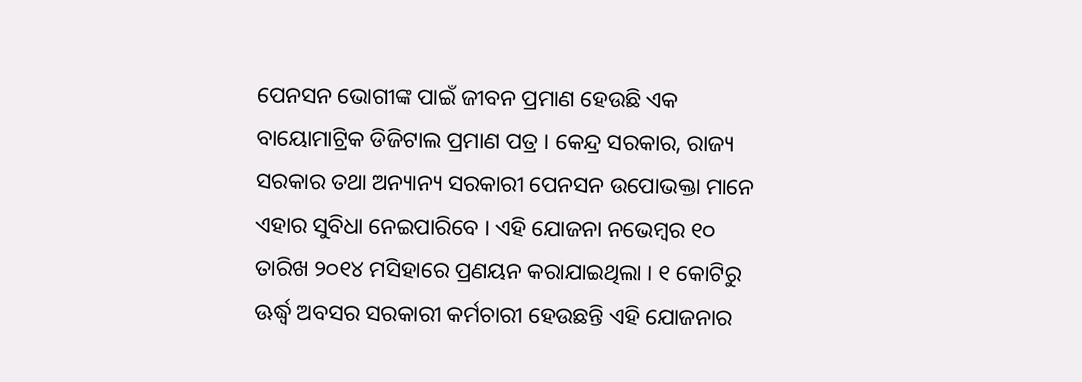ପେନସନ ଭୋଗୀଙ୍କ ପାଇଁ ଜୀବନ ପ୍ରମାଣ ହେଉଛି ଏକ ବାୟୋମାଟ୍ରିକ ଡିଜିଟାଲ ପ୍ରମାଣ ପତ୍ର । କେନ୍ଦ୍ର ସରକାର, ରାଜ୍ୟ ସରକାର ତଥା ଅନ୍ୟାନ୍ୟ ସରକାରୀ ପେନସନ ଉପୋଭକ୍ତା ମାନେ ଏହାର ସୁବିଧା ନେଇପାରିବେ । ଏହି ଯୋଜନା ନଭେମ୍ବର ୧୦ ତାରିଖ ୨୦୧୪ ମସିହାରେ ପ୍ରଣୟନ କରାଯାଇଥିଲା । ୧ କୋଟିରୁ ଊର୍ଦ୍ଧ୍ଵ ଅବସର ସରକାରୀ କର୍ମଚାରୀ ହେଉଛନ୍ତି ଏହି ଯୋଜନାର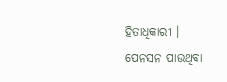ହିତାଧିକାରୀ ।
ପେନସନ ପାଉଥିବା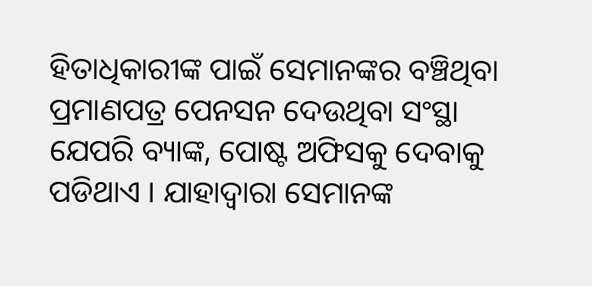ହିତାଧିକାରୀଙ୍କ ପାଇଁ ସେମାନଙ୍କର ବଞ୍ଚିଥିବା ପ୍ରମାଣପତ୍ର ପେନସନ ଦେଉଥିବା ସଂସ୍ଥା ଯେପରି ବ୍ୟାଙ୍କ, ପୋଷ୍ଟ ଅଫିସକୁ ଦେବାକୁ ପଡିଥାଏ । ଯାହାଦ୍ୱାରା ସେମାନଙ୍କ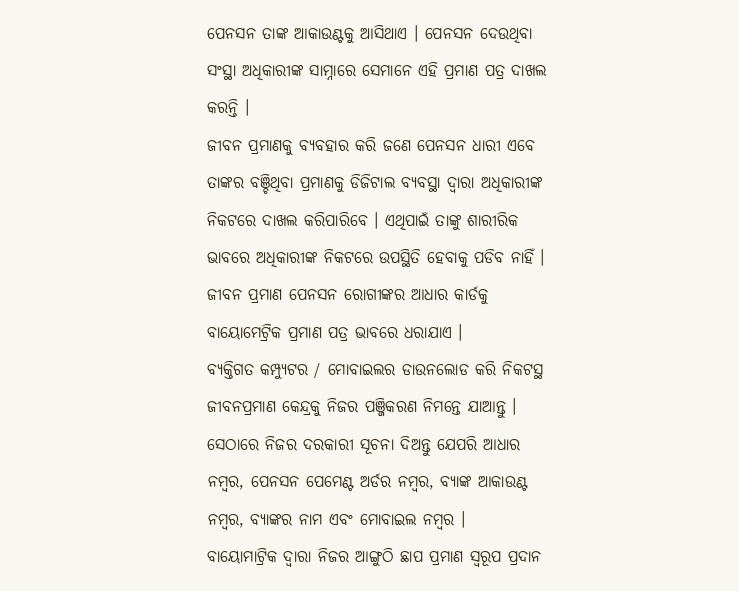ପେନସନ ତାଙ୍କ ଆକାଉଣ୍ଟକୁ ଆସିଥାଏ । ପେନସନ ଦେଉଥିବା ସଂସ୍ଥା ଅଧିକାରୀଙ୍କ ସାମ୍ନାରେ ସେମାନେ ଏହି ପ୍ରମାଣ ପତ୍ର ଦାଖଲ କରନ୍ତି ।
ଜୀବନ ପ୍ରମାଣକୁ ବ୍ୟବହାର କରି ଜଣେ ପେନସନ ଧାରୀ ଏବେ ତାଙ୍କର ବଞ୍ଚିଥିବା ପ୍ରମାଣକୁ ଡିଜିଟାଲ ବ୍ୟବସ୍ଥା ଦ୍ଵାରା ଅଧିକାରୀଙ୍କ ନିକଟରେ ଦାଖଲ କରିପାରିବେ । ଏଥିପାଇଁ ତାଙ୍କୁ ଶାରୀରିକ ଭାବରେ ଅଧିକାରୀଙ୍କ ନିକଟରେ ଉପସ୍ଥିତି ହେବାକୁ ପଡିବ ନାହିଁ ।
ଜୀବନ ପ୍ରମାଣ ପେନସନ ରୋଗୀଙ୍କର ଆଧାର କାର୍ଡକୁ ବାୟୋମେଟ୍ରିକ ପ୍ରମାଣ ପତ୍ର ଭାବରେ ଧରାଯାଏ ।
ବ୍ୟକ୍ତିଗତ କମ୍ପ୍ୟୁଟର / ମୋବାଇଲର ଡାଉନଲୋଡ କରି ନିକଟସ୍ଥ ଜୀବନପ୍ରମାଣ କେନ୍ଦ୍ରକୁ ନିଜର ପଞ୍ଜିକରଣ ନିମନ୍ତେ ଯାଆନ୍ତୁ । ସେଠାରେ ନିଜର ଦରକାରୀ ସୂଚନା ଦିଅନ୍ତୁ ଯେପରି ଆଧାର ନମ୍ବର, ପେନସନ ପେମେଣ୍ଟ ଅର୍ଡର ନମ୍ବର, ବ୍ୟାଙ୍କ ଆକାଉଣ୍ଟ ନମ୍ବର, ବ୍ୟାଙ୍କର ନାମ ଏବଂ ମୋବାଇଲ ନମ୍ବର ।
ବାୟୋମାଟ୍ରିକ ଦ୍ଵାରା ନିଜର ଆଙ୍ଗୁଠି ଛାପ ପ୍ରମାଣ ସ୍ୱରୂପ ପ୍ରଦାନ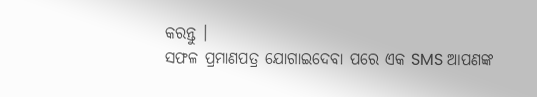କରନ୍ତୁ ।
ସଫଳ ପ୍ରମାଣପତ୍ର ଯୋଗାଇଦେବା ପରେ ଏକ SMS ଆପଣଙ୍କ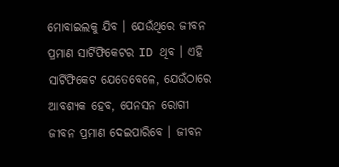ମୋବାଇଲକୁ ଯିବ । ଯେଉଁଥିରେ ଜୀବନ ପ୍ରମାଣ ସାର୍ଟିଫିକେଟର ID ଥିବ । ଏହି ସାର୍ଟିଫିକେଟ ଯେତେବେଳେ, ଯେଉଁଠାରେ ଆବଶ୍ୟକ ହେବ, ପେନସନ ରୋଗୀ ଜୀବନ ପ୍ରମାଣ ଦେଇପାରିବେ । ଜୀବନ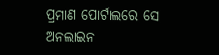ପ୍ରମାଣ ପୋର୍ଟାଲରେ ସେ ଅନଲାଇନ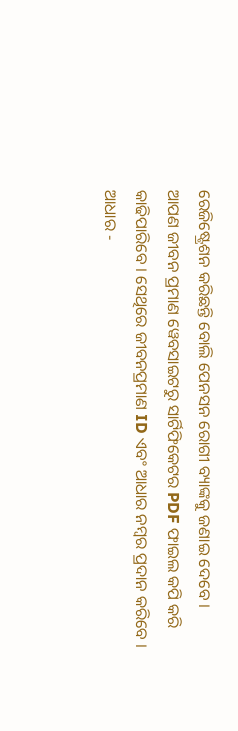ରେଜିଷ୍ଟ୍ରେଶନ କରିଛନ୍ତି ବୋଲି ପେନସନ ରୋଗୀ ବ୍ୟାଙ୍କକୁ ଜଣାଇ ଦେବେ ।
ଆପଣ ଜୀବନ ପ୍ରମାଣ ୱେବସାଇଟରୁ ସାର୍ଟିଫିକେଟର PDF ଫାଇଲ କପି କରି କାଢିପାରିବେ । ସେଥିରେ ଜୀବନପ୍ରମାଣ ID ଏବଂ ଆଧାର ନମ୍ବର ପ୍ରଦାନ କରିବେ ।
ଆଧାର -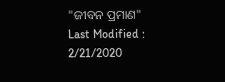"ଜୀବନ ପ୍ରମାଣ"
Last Modified : 2/21/2020